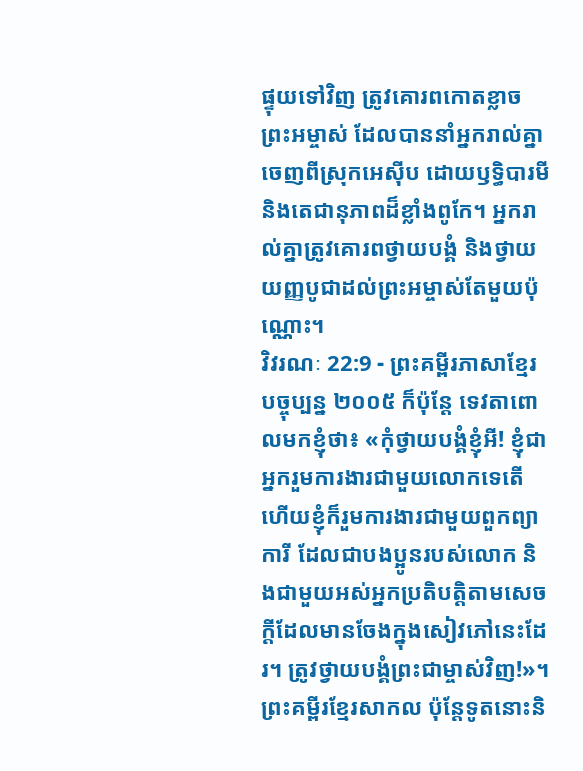ផ្ទុយទៅវិញ ត្រូវគោរពកោតខ្លាចព្រះអម្ចាស់ ដែលបាននាំអ្នករាល់គ្នាចេញពីស្រុកអេស៊ីប ដោយឫទ្ធិបារមី និងតេជានុភាពដ៏ខ្លាំងពូកែ។ អ្នករាល់គ្នាត្រូវគោរពថ្វាយបង្គំ និងថ្វាយយញ្ញបូជាដល់ព្រះអម្ចាស់តែមួយប៉ុណ្ណោះ។
វិវរណៈ 22:9 - ព្រះគម្ពីរភាសាខ្មែរបច្ចុប្បន្ន ២០០៥ ក៏ប៉ុន្តែ ទេវតាពោលមកខ្ញុំថា៖ «កុំថ្វាយបង្គំខ្ញុំអី! ខ្ញុំជាអ្នករួមការងារជាមួយលោកទេតើ ហើយខ្ញុំក៏រួមការងារជាមួយពួកព្យាការី ដែលជាបងប្អូនរបស់លោក និងជាមួយអស់អ្នកប្រតិបត្តិតាមសេចក្ដីដែលមានចែងក្នុងសៀវភៅនេះដែរ។ ត្រូវថ្វាយបង្គំព្រះជាម្ចាស់វិញ!»។ ព្រះគម្ពីរខ្មែរសាកល ប៉ុន្តែទូតនោះនិ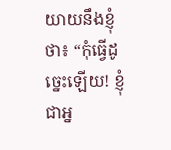យាយនឹងខ្ញុំថា៖ “កុំធ្វើដូច្នេះឡើយ! ខ្ញុំជាអ្ន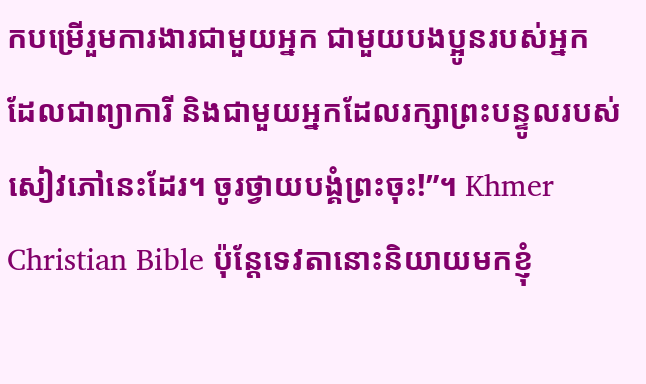កបម្រើរួមការងារជាមួយអ្នក ជាមួយបងប្អូនរបស់អ្នក ដែលជាព្យាការី និងជាមួយអ្នកដែលរក្សាព្រះបន្ទូលរបស់សៀវភៅនេះដែរ។ ចូរថ្វាយបង្គំព្រះចុះ!”។ Khmer Christian Bible ប៉ុន្ដែទេវតានោះនិយាយមកខ្ញុំ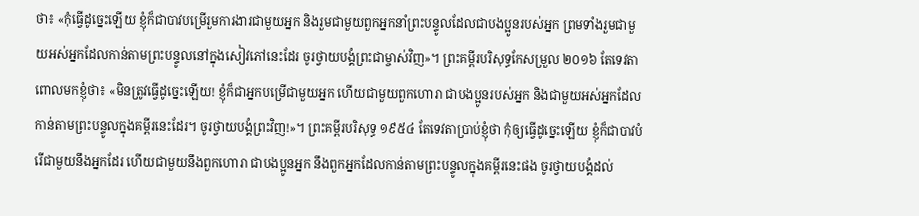ថា៖ «កុំធ្វើដូច្នេះឡើយ ខ្ញុំក៏ជាបាវបម្រើរួមការងារជាមួយអ្នក និងរួមជាមួយពួកអ្នកនាំព្រះបន្ទូលដែលជាបងប្អូនរបស់អ្នក ព្រមទាំងរួមជាមួយអស់អ្នកដែលកាន់តាមព្រះបន្ទូលនៅក្នុងសៀវភៅនេះដែរ ចូរថ្វាយបង្គំព្រះជាម្ចាស់វិញ»។ ព្រះគម្ពីរបរិសុទ្ធកែសម្រួល ២០១៦ តែទេវតាពោលមកខ្ញុំថា៖ «មិនត្រូវធ្វើដូច្នេះឡើយ! ខ្ញុំក៏ជាអ្នកបម្រើជាមួយអ្នក ហើយជាមួយពួកហោរា ជាបងប្អូនរបស់អ្នក និងជាមួយអស់អ្នកដែលកាន់តាមព្រះបន្ទូលក្នុងគម្ពីរនេះដែរ។ ចូរថ្វាយបង្គំព្រះវិញ!»។ ព្រះគម្ពីរបរិសុទ្ធ ១៩៥៤ តែទេវតាប្រាប់ខ្ញុំថា កុំឲ្យធ្វើដូច្នេះឡើយ ខ្ញុំក៏ជាបាវបំរើជាមួយនឹងអ្នកដែរ ហើយជាមួយនឹងពួកហោរា ជាបងប្អូនអ្នក នឹងពួកអ្នកដែលកាន់តាមព្រះបន្ទូលក្នុងគម្ពីរនេះផង ចូរថ្វាយបង្គំដល់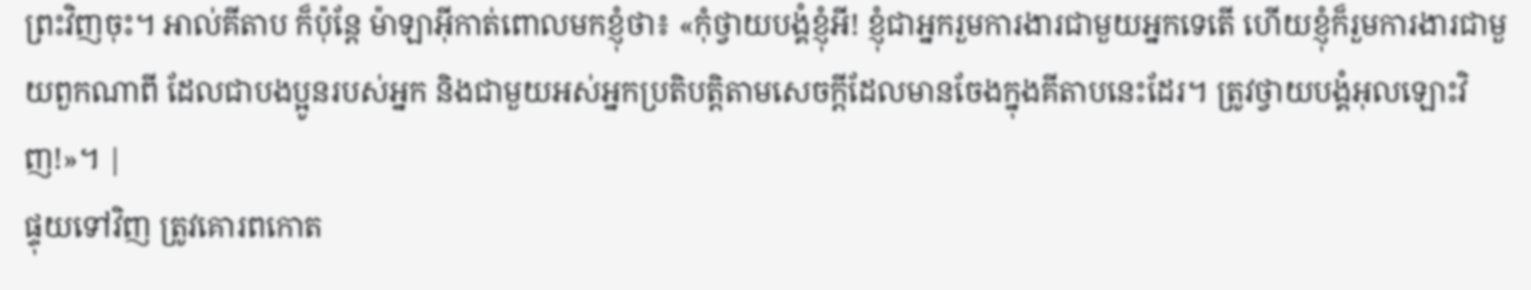ព្រះវិញចុះ។ អាល់គីតាប ក៏ប៉ុន្ដែ ម៉ាឡាអ៊ីកាត់ពោលមកខ្ញុំថា៖ «កុំថ្វាយបង្គំខ្ញុំអី! ខ្ញុំជាអ្នករួមការងារជាមួយអ្នកទេតើ ហើយខ្ញុំក៏រួមការងារជាមួយពួកណាពី ដែលជាបងប្អូនរបស់អ្នក និងជាមួយអស់អ្នកប្រតិបត្ដិតាមសេចក្ដីដែលមានចែងក្នុងគីតាបនេះដែរ។ ត្រូវថ្វាយបង្គំអុលឡោះវិញ!»។ |
ផ្ទុយទៅវិញ ត្រូវគោរពកោត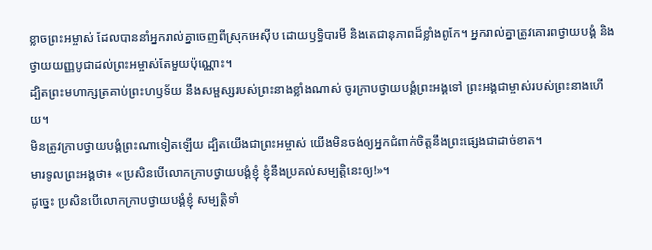ខ្លាចព្រះអម្ចាស់ ដែលបាននាំអ្នករាល់គ្នាចេញពីស្រុកអេស៊ីប ដោយឫទ្ធិបារមី និងតេជានុភាពដ៏ខ្លាំងពូកែ។ អ្នករាល់គ្នាត្រូវគោរពថ្វាយបង្គំ និងថ្វាយយញ្ញបូជាដល់ព្រះអម្ចាស់តែមួយប៉ុណ្ណោះ។
ដ្បិតព្រះមហាក្សត្រគាប់ព្រះហឫទ័យ នឹងសម្ផស្សរបស់ព្រះនាងខ្លាំងណាស់ ចូរក្រាបថ្វាយបង្គំព្រះអង្គទៅ ព្រះអង្គជាម្ចាស់របស់ព្រះនាងហើយ។
មិនត្រូវក្រាបថ្វាយបង្គំព្រះណាទៀតឡើយ ដ្បិតយើងជាព្រះអម្ចាស់ យើងមិនចង់ឲ្យអ្នកជំពាក់ចិត្តនឹងព្រះផ្សេងជាដាច់ខាត។
មារទូលព្រះអង្គថា៖ «ប្រសិនបើលោកក្រាបថ្វាយបង្គំខ្ញុំ ខ្ញុំនឹងប្រគល់សម្បត្តិនេះឲ្យ!»។
ដូច្នេះ ប្រសិនបើលោកក្រាបថ្វាយបង្គំខ្ញុំ សម្បត្តិទាំ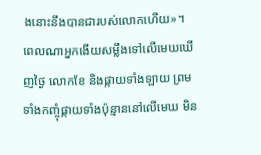ងនោះនឹងបានជារបស់លោកហើយ»។
ពេលណាអ្នកងើយសម្លឹងទៅលើមេឃឃើញថ្ងៃ លោកខែ និងផ្កាយទាំងឡាយ ព្រមទាំងកញ្ចុំផ្កាយទាំងប៉ុន្មាននៅលើមេឃ មិន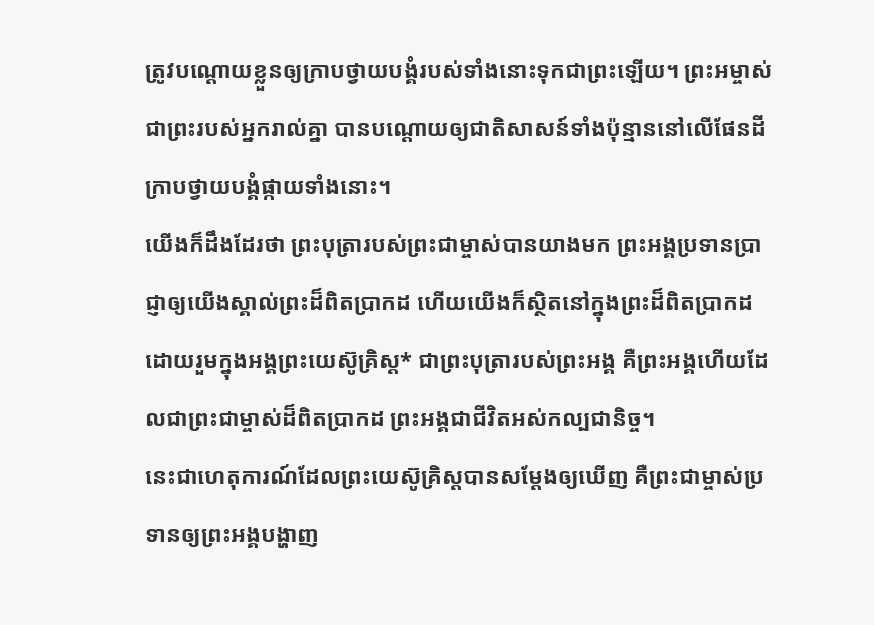ត្រូវបណ្ដោយខ្លួនឲ្យក្រាបថ្វាយបង្គំរបស់ទាំងនោះទុកជាព្រះឡើយ។ ព្រះអម្ចាស់ ជាព្រះរបស់អ្នករាល់គ្នា បានបណ្ដោយឲ្យជាតិសាសន៍ទាំងប៉ុន្មាននៅលើផែនដី ក្រាបថ្វាយបង្គំផ្កាយទាំងនោះ។
យើងក៏ដឹងដែរថា ព្រះបុត្រារបស់ព្រះជាម្ចាស់បានយាងមក ព្រះអង្គប្រទានប្រាជ្ញាឲ្យយើងស្គាល់ព្រះដ៏ពិតប្រាកដ ហើយយើងក៏ស្ថិតនៅក្នុងព្រះដ៏ពិតប្រាកដ ដោយរួមក្នុងអង្គព្រះយេស៊ូគ្រិស្ត* ជាព្រះបុត្រារបស់ព្រះអង្គ គឺព្រះអង្គហើយដែលជាព្រះជាម្ចាស់ដ៏ពិតប្រាកដ ព្រះអង្គជាជីវិតអស់កល្បជានិច្ច។
នេះជាហេតុការណ៍ដែលព្រះយេស៊ូគ្រិស្តបានសម្តែងឲ្យឃើញ គឺព្រះជាម្ចាស់ប្រទានឲ្យព្រះអង្គបង្ហាញ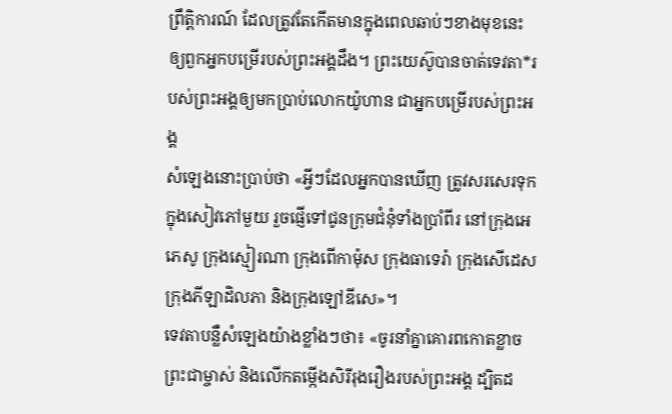ព្រឹត្តិការណ៍ ដែលត្រូវតែកើតមានក្នុងពេលឆាប់ៗខាងមុខនេះ ឲ្យពួកអ្នកបម្រើរបស់ព្រះអង្គដឹង។ ព្រះយេស៊ូបានចាត់ទេវតា*របស់ព្រះអង្គឲ្យមកប្រាប់លោកយ៉ូហាន ជាអ្នកបម្រើរបស់ព្រះអង្គ
សំឡេងនោះប្រាប់ថា «អ្វីៗដែលអ្នកបានឃើញ ត្រូវសរសេរទុកក្នុងសៀវភៅមួយ រួចផ្ញើទៅជូនក្រុមជំនុំទាំងប្រាំពីរ នៅក្រុងអេភេសូ ក្រុងស្មៀរណា ក្រុងពើកាម៉ុស ក្រុងធាទេរ៉ា ក្រុងសើដេស ក្រុងភីឡាដិលភា និងក្រុងឡៅឌីសេ»។
ទេវតាបន្លឺសំឡេងយ៉ាងខ្លាំងៗថា៖ «ចូរនាំគ្នាគោរពកោតខ្លាចព្រះជាម្ចាស់ និងលើកតម្កើងសិរីរុងរឿងរបស់ព្រះអង្គ ដ្បិតដ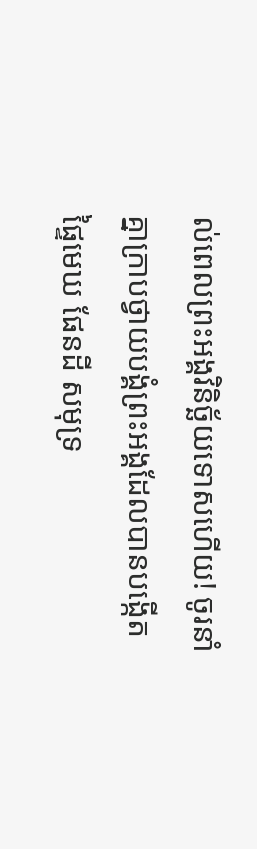ល់ពេលព្រះអង្គវិនិច្ឆ័យទោសហើយ! ចូរនាំគ្នាក្រាបថ្វាយបង្គំព្រះអង្គដែលបានបង្កើតផ្ទៃមេឃ ផែនដី សមុទ្រ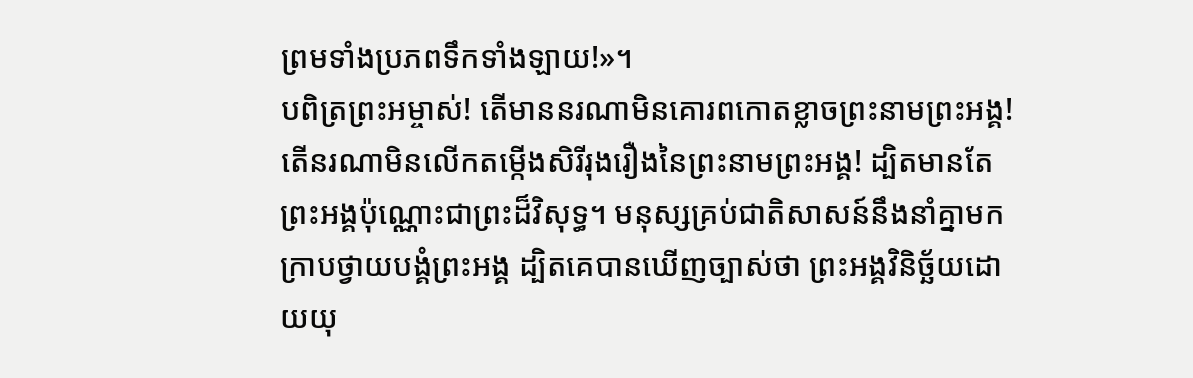ព្រមទាំងប្រភពទឹកទាំងឡាយ!»។
បពិត្រព្រះអម្ចាស់! តើមាននរណាមិនគោរពកោតខ្លាចព្រះនាមព្រះអង្គ! តើនរណាមិនលើកតម្កើងសិរីរុងរឿងនៃព្រះនាមព្រះអង្គ! ដ្បិតមានតែព្រះអង្គប៉ុណ្ណោះជាព្រះដ៏វិសុទ្ធ។ មនុស្សគ្រប់ជាតិសាសន៍នឹងនាំគ្នាមកក្រាបថ្វាយបង្គំព្រះអង្គ ដ្បិតគេបានឃើញច្បាស់ថា ព្រះអង្គវិនិច្ឆ័យដោយយុ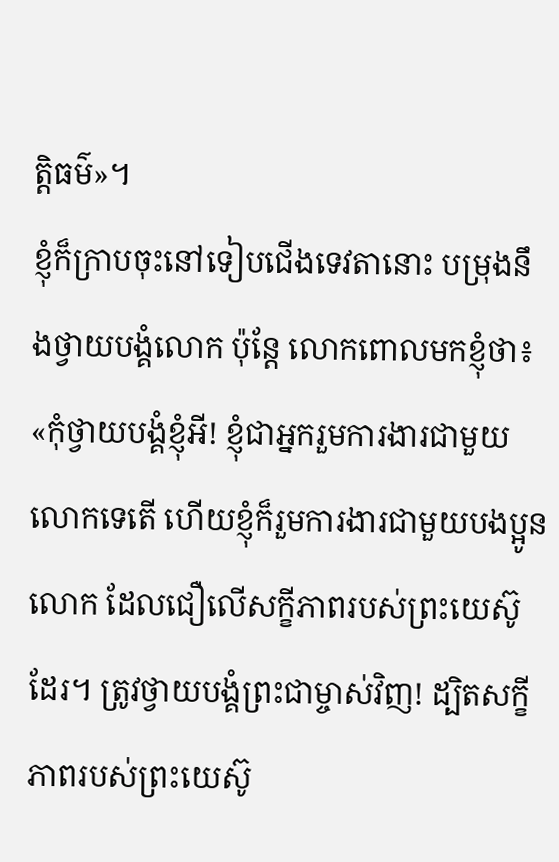ត្តិធម៌»។
ខ្ញុំក៏ក្រាបចុះនៅទៀបជើងទេវតានោះ បម្រុងនឹងថ្វាយបង្គំលោក ប៉ុន្តែ លោកពោលមកខ្ញុំថា៖ «កុំថ្វាយបង្គំខ្ញុំអី! ខ្ញុំជាអ្នករួមការងារជាមួយលោកទេតើ ហើយខ្ញុំក៏រួមការងារជាមួយបងប្អូនលោក ដែលជឿលើសក្ខីភាពរបស់ព្រះយេស៊ូដែរ។ ត្រូវថ្វាយបង្គំព្រះជាម្ចាស់វិញ! ដ្បិតសក្ខីភាពរបស់ព្រះយេស៊ូ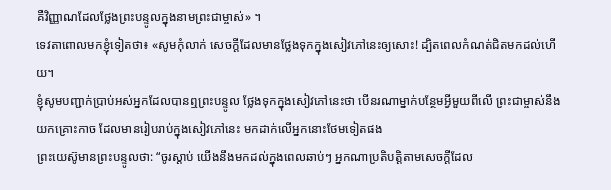គឺវិញ្ញាណដែលថ្លែងព្រះបន្ទូលក្នុងនាមព្រះជាម្ចាស់» ។
ទេវតាពោលមកខ្ញុំទៀតថា៖ «សូមកុំលាក់ សេចក្ដីដែលមានថ្លែងទុកក្នុងសៀវភៅនេះឲ្យសោះ! ដ្បិតពេលកំណត់ជិតមកដល់ហើយ។
ខ្ញុំសូមបញ្ជាក់ប្រាប់អស់អ្នកដែលបានឮព្រះបន្ទូល ថ្លែងទុកក្នុងសៀវភៅនេះថា បើនរណាម្នាក់បន្ថែមអ្វីមួយពីលើ ព្រះជាម្ចាស់នឹងយកគ្រោះកាច ដែលមានរៀបរាប់ក្នុងសៀវភៅនេះ មកដាក់លើអ្នកនោះថែមទៀតផង
ព្រះយេស៊ូមានព្រះបន្ទូលថា: “ចូរស្ដាប់ យើងនឹងមកដល់ក្នុងពេលឆាប់ៗ អ្នកណាប្រតិបត្តិតាមសេចក្ដីដែល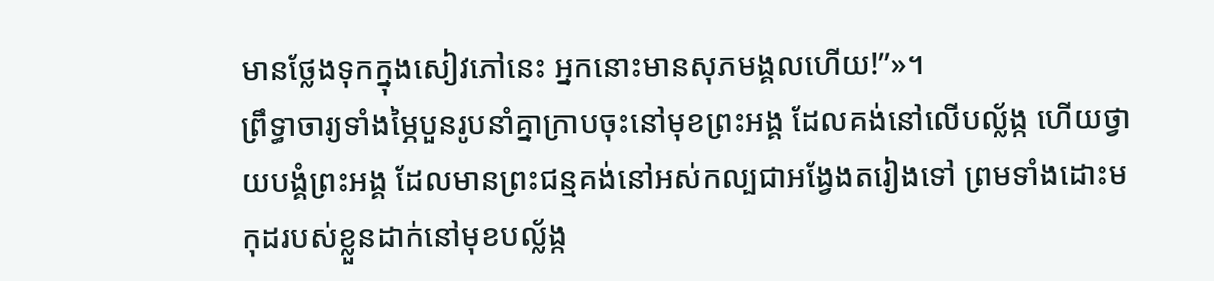មានថ្លែងទុកក្នុងសៀវភៅនេះ អ្នកនោះមានសុភមង្គលហើយ!”»។
ព្រឹទ្ធាចារ្យទាំងម្ភៃបួនរូបនាំគ្នាក្រាបចុះនៅមុខព្រះអង្គ ដែលគង់នៅលើបល្ល័ង្ក ហើយថ្វាយបង្គំព្រះអង្គ ដែលមានព្រះជន្មគង់នៅអស់កល្បជាអង្វែងតរៀងទៅ ព្រមទាំងដោះមកុដរបស់ខ្លួនដាក់នៅមុខបល្ល័ង្ក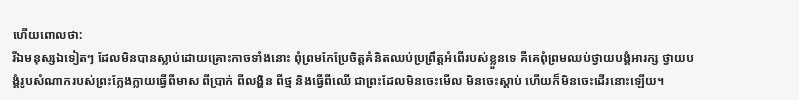ហើយពោលថា:
រីឯមនុស្សឯទៀតៗ ដែលមិនបានស្លាប់ដោយគ្រោះកាចទាំងនោះ ពុំព្រមកែប្រែចិត្តគំនិតឈប់ប្រព្រឹត្តអំពើរបស់ខ្លួនទេ គឺគេពុំព្រមឈប់ថ្វាយបង្គំអារក្ស ថ្វាយបង្គំរូបសំណាករបស់ព្រះក្លែងក្លាយធ្វើពីមាស ពីប្រាក់ ពីលង្ហិន ពីថ្ម និងធ្វើពីឈើ ជាព្រះដែលមិនចេះមើល មិនចេះស្ដាប់ ហើយក៏មិនចេះដើរនោះឡើយ។